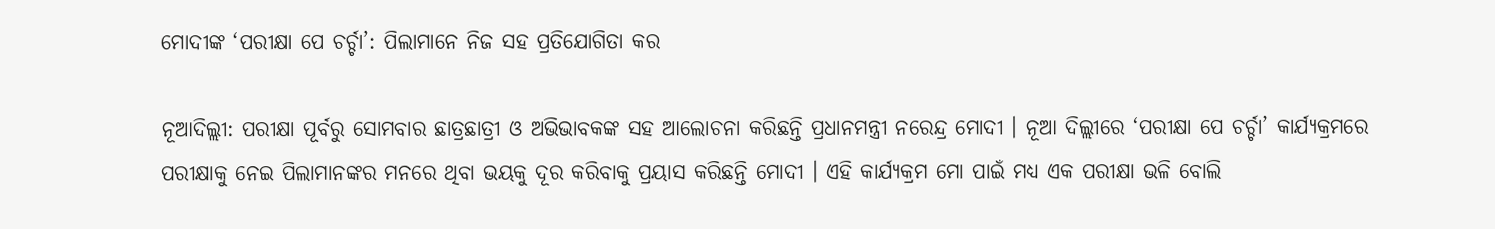ମୋଦୀଙ୍କ ‘ପରୀକ୍ଷା ପେ ଚର୍ଚ୍ଚା’: ପିଲାମାନେ ନିଜ ସହ ପ୍ରତିଯୋଗିତା କର

ନୂଆଦିଲ୍ଲୀ: ପରୀକ୍ଷା ପୂର୍ବରୁ ସୋମବାର ଛାତ୍ରଛାତ୍ରୀ ଓ ଅଭିଭାବକଙ୍କ ସହ ଆଲୋଚନା କରିଛନ୍ତି ପ୍ରଧାନମନ୍ତ୍ରୀ ନରେନ୍ଦ୍ର ମୋଦୀ । ନୂଆ ଦିଲ୍ଲୀରେ ‘ପରୀକ୍ଷା ପେ ଚର୍ଚ୍ଚା’ କାର୍ଯ୍ୟକ୍ରମରେ ପରୀକ୍ଷାକୁ ନେଇ ପିଲାମାନଙ୍କର ମନରେ ଥିବା ଭୟକୁ ଦୂର କରିବାକୁ ପ୍ରୟାସ କରିଛନ୍ତି ମୋଦୀ । ଏହି କାର୍ଯ୍ୟକ୍ରମ ମୋ ପାଇଁ ମଧ୍ୟ ଏକ ପରୀକ୍ଷା ଭଳି ବୋଲି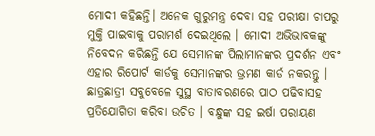ମୋଦୀ କହିଛନ୍ତି। ଅନେକ ଗୁରୁମନ୍ତ୍ର ଦେବା ସହ ପରୀକ୍ଷା ଚାପରୁ ମୁକ୍ତି ପାଇବାକୁ ପରାମର୍ଶ ଦେଇଥିଲେ । ମୋଦୀ ଅଭିଭାବକଙ୍କୁ ନିବେଦନ କରିଛନ୍ତି ଯେ ସେମାନଙ୍କ ପିଲାମାନଙ୍କର ପ୍ରଦର୍ଶନ ଏବଂ ଏହାର ରିପୋର୍ଟ କାର୍ଡକୁ ସେମାନଙ୍କର ଭ୍ରମଣ କାର୍ଡ ନକରନ୍ତୁ । ଛାତ୍ରଛାତ୍ରୀ ସବୁବେଳେ ସୁସ୍ଥ ବାତାବରଣରେ ପାଠ ପଢିବାସହ ପ୍ରତିଯୋଗିତା କରିବା ଉଚିତ । ବନ୍ଧୁଙ୍କ ସହ ଇର୍ଷା ପରାୟଣ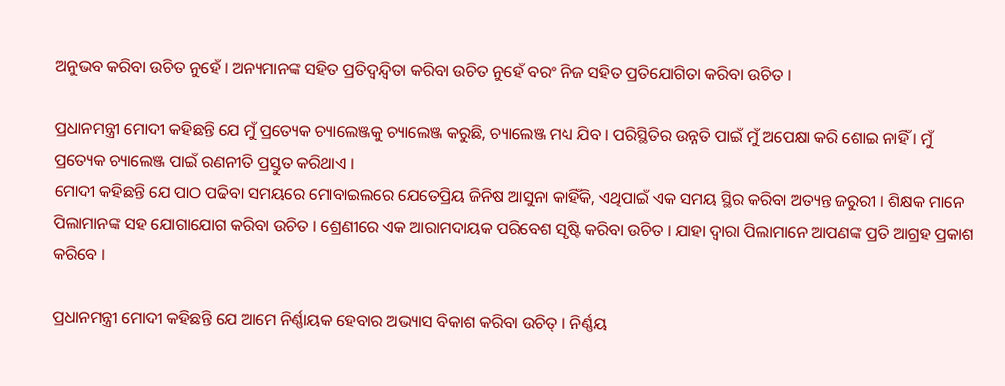ଅନୁଭବ କରିବା ଉଚିତ ନୁହେଁ । ଅନ୍ୟମାନଙ୍କ ସହିତ ପ୍ରତିଦ୍ୱନ୍ଦ୍ୱିତା କରିବା ଉଚିତ ନୁହେଁ ବରଂ ନିଜ ସହିତ ପ୍ରତିଯୋଗିତା କରିବା ଉଚିତ ।

ପ୍ରଧାନମନ୍ତ୍ରୀ ମୋଦୀ କହିଛନ୍ତି ଯେ ମୁଁ ପ୍ରତ୍ୟେକ ଚ୍ୟାଲେଞ୍ଜକୁ ଚ୍ୟାଲେଞ୍ଜ କରୁଛି, ଚ୍ୟାଲେଞ୍ଜ ମଧ୍ୟ ଯିବ । ପରିସ୍ଥିତିର ଉନ୍ନତି ପାଇଁ ମୁଁ ଅପେକ୍ଷା କରି ଶୋଇ ନାହିଁ । ମୁଁ ପ୍ରତ୍ୟେକ ଚ୍ୟାଲେଞ୍ଜ ପାଇଁ ରଣନୀତି ପ୍ରସ୍ତୁତ କରିଥାଏ ।
ମୋଦୀ କହିଛନ୍ତି ଯେ ପାଠ ପଢିବା ସମୟରେ ମୋବାଇଲରେ ଯେତେପ୍ରିୟ ଜିନିଷ ଆସୁନା କାହିଁକି, ଏଥିପାଇଁ ଏକ ସମୟ ସ୍ଥିର କରିବା ଅତ୍ୟନ୍ତ ଜରୁରୀ । ଶିକ୍ଷକ ମାନେ ପିଲାମାନଙ୍କ ସହ ଯୋଗାଯୋଗ କରିବା ଉଚିତ । ଶ୍ରେଣୀରେ ଏକ ଆରାମଦାୟକ ପରିବେଶ ସୃଷ୍ଟି କରିବା ଉଚିତ । ଯାହା ଦ୍ୱାରା ପିଲାମାନେ ଆପଣଙ୍କ ପ୍ରତି ଆଗ୍ରହ ପ୍ରକାଶ କରିବେ ।

ପ୍ରଧାନମନ୍ତ୍ରୀ ମୋଦୀ କହିଛନ୍ତି ଯେ ଆମେ ନିର୍ଣ୍ଣାୟକ ହେବାର ଅଭ୍ୟାସ ବିକାଶ କରିବା ଉଚିତ୍ । ନିର୍ଣ୍ଣୟ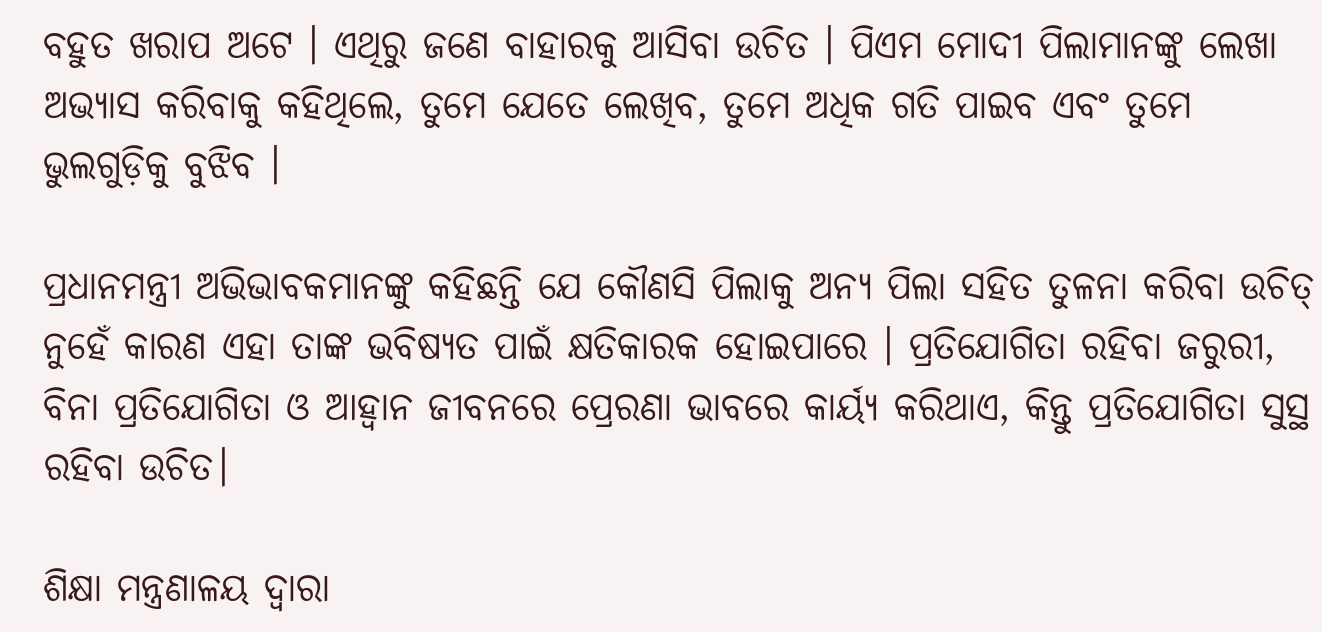ବହୁତ ଖରାପ ଅଟେ । ଏଥିରୁ ଜଣେ ବାହାରକୁ ଆସିବା ଉଚିତ । ପିଏମ ମୋଦୀ ପିଲାମାନଙ୍କୁ ଲେଖା ଅଭ୍ୟାସ କରିବାକୁ କହିଥିଲେ, ତୁମେ ଯେତେ ଲେଖିବ, ତୁମେ ଅଧିକ ଗତି ପାଇବ ଏବଂ ତୁମେ ଭୁଲଗୁଡ଼ିକୁ ବୁଝିବ ।

ପ୍ରଧାନମନ୍ତ୍ରୀ ଅଭିଭାବକମାନଙ୍କୁ କହିଛନ୍ତି ଯେ କୌଣସି ପିଲାକୁ ଅନ୍ୟ ପିଲା ସହିତ ତୁଳନା କରିବା ଉଚିତ୍ ନୁହେଁ କାରଣ ଏହା ତାଙ୍କ ଭବିଷ୍ୟତ ପାଇଁ କ୍ଷତିକାରକ ହୋଇପାରେ । ପ୍ରତିଯୋଗିତା ରହିବା ଜରୁରୀ, ବିନା ପ୍ରତିଯୋଗିତା ଓ ଆହ୍ୱାନ ଜୀବନରେ ପ୍ରେରଣା ଭାବରେ କାର୍ୟ୍ୟ କରିଥାଏ, କିନ୍ତୁ ପ୍ରତିଯୋଗିତା ସୁସ୍ଥ ରହିବା ଉଚିତ।

ଶିକ୍ଷା ମନ୍ତ୍ରଣାଳୟ ଦ୍ୱାରା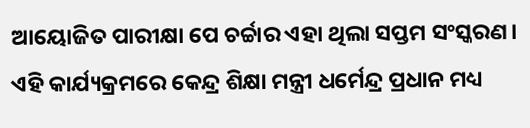ଆୟୋଜିତ ପାରୀକ୍ଷା ପେ ଚର୍ଚ୍ଚାର ଏହା ଥିଲା ସପ୍ତମ ସଂସ୍କରଣ। ଏହି କାର୍ଯ୍ୟକ୍ରମରେ କେନ୍ଦ୍ର ଶିକ୍ଷା ମନ୍ତ୍ରୀ ଧର୍ମେନ୍ଦ୍ର ପ୍ରଧାନ ମଧ୍ୟ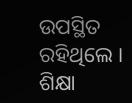ଉପସ୍ଥିତ ରହିଥିଲେ । ଶିକ୍ଷା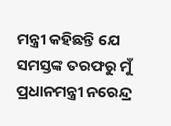ମନ୍ତ୍ରୀ କହିଛନ୍ତି ଯେ ସମସ୍ତଙ୍କ ତରଫରୁ ମୁଁ ପ୍ରଧାନମନ୍ତ୍ରୀ ନରେନ୍ଦ୍ର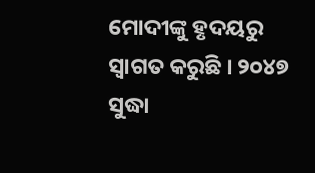ମୋଦୀଙ୍କୁ ହୃଦୟରୁ ସ୍ୱାଗତ କରୁଛି । ୨୦୪୭ ସୁଦ୍ଧା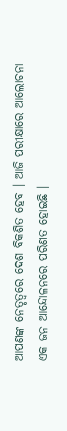ଆପଣଙ୍କ ନେତୃତ୍ୱରେ ଦେଶ ବିକଶିତ ହେବ । ଆଜି ପରୀକ୍ଷାରେ ଆଲୋଚନା ଏକ ଜନ ଆନ୍ଦୋଳନରେ ପରିଣତ ହୋଇଛି ।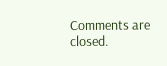Comments are closed.